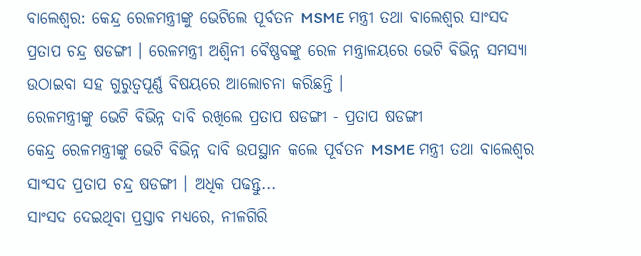ବାଲେଶ୍ଵର: କେନ୍ଦ୍ର ରେଳମନ୍ତ୍ରୀଙ୍କୁ ଭେଟିଲେ ପୂର୍ବତନ MSME ମନ୍ତ୍ରୀ ତଥା ବାଲେଶ୍ବର ସାଂସଦ ପ୍ରତାପ ଚନ୍ଦ୍ର ଷଡଙ୍ଗୀ । ରେଳମନ୍ତ୍ରୀ ଅଶ୍ଵିନୀ ବୈଷ୍ଣବଙ୍କୁ ରେଳ ମନ୍ତ୍ରାଳୟରେ ଭେଟି ବିଭିନ୍ନ ସମସ୍ୟା ଉଠାଇବା ସହ ଗୁରୁତ୍ୱପୂର୍ଣ୍ଣ ବିଷୟରେ ଆଲୋଚନା କରିଛନ୍ତି ।
ରେଳମନ୍ତ୍ରୀଙ୍କୁ ଭେଟି ବିଭିନ୍ନ ଦାବି ରଖିଲେ ପ୍ରତାପ ଷଡଙ୍ଗୀ - ପ୍ରତାପ ଷଡଙ୍ଗୀ
କେନ୍ଦ୍ର ରେଳମନ୍ତ୍ରୀଙ୍କୁ ଭେଟି ବିଭିନ୍ନ ଦାବି ଉପସ୍ଥାନ କଲେ ପୂର୍ବତନ MSME ମନ୍ତ୍ରୀ ତଥା ବାଲେଶ୍ବର ସାଂସଦ ପ୍ରତାପ ଚନ୍ଦ୍ର ଷଡଙ୍ଗୀ । ଅଧିକ ପଢନ୍ତୁ...
ସାଂସଦ ଦେଇଥିବା ପ୍ରସ୍ତାବ ମଧ୍ୟରେ, ନୀଳଗିରି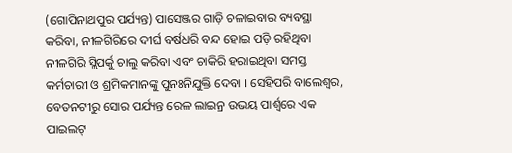(ଗୋପିନାଥପୁର ପର୍ଯ୍ୟନ୍ତ) ପାସେଞ୍ଜର ଗାଡ଼ି ଚଳାଇବାର ବ୍ୟବସ୍ଥା କରିବା, ନୀଳଗିରିରେ ଦୀର୍ଘ ବର୍ଷଧରି ବନ୍ଦ ହୋଇ ପଡ଼ି ରହିଥିବା ନୀଳଗିରି ସ୍ଲିପର୍କୁ ଚାଲୁ କରିବା ଏବଂ ଚାକିରି ହରାଇଥିବା ସମସ୍ତ କର୍ମଚାରୀ ଓ ଶ୍ରମିକମାନଙ୍କୁ ପୁନଃନିଯୁକ୍ତି ଦେବା । ସେହିପରି ବାଲେଶ୍ଵର, ବେତନଟୀରୁ ସୋର ପର୍ଯ୍ୟନ୍ତ ରେଳ ଲାଇନ୍ର ଉଭୟ ପାର୍ଶ୍ଵରେ ଏକ ପାଇଲଟ୍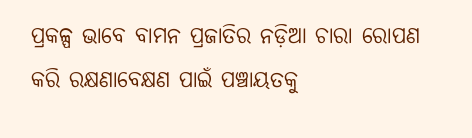ପ୍ରକଳ୍ପ ଭାବେ ବାମନ ପ୍ରଜାତିର ନଡ଼ିଆ ଚାରା ରୋପଣ କରି ରକ୍ଷଣାବେକ୍ଷଣ ପାଇଁ ପଞ୍ଚାୟତକୁ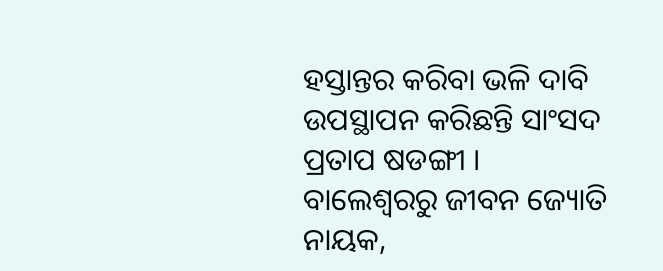ହସ୍ତାନ୍ତର କରିବା ଭଳି ଦାବି ଉପସ୍ଥାପନ କରିଛନ୍ତି ସାଂସଦ ପ୍ରତାପ ଷଡଙ୍ଗୀ ।
ବାଲେଶ୍ବରରୁ ଜୀବନ ଜ୍ୟୋତି ନାୟକ,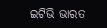ଇଟିଭି ଭାରତ